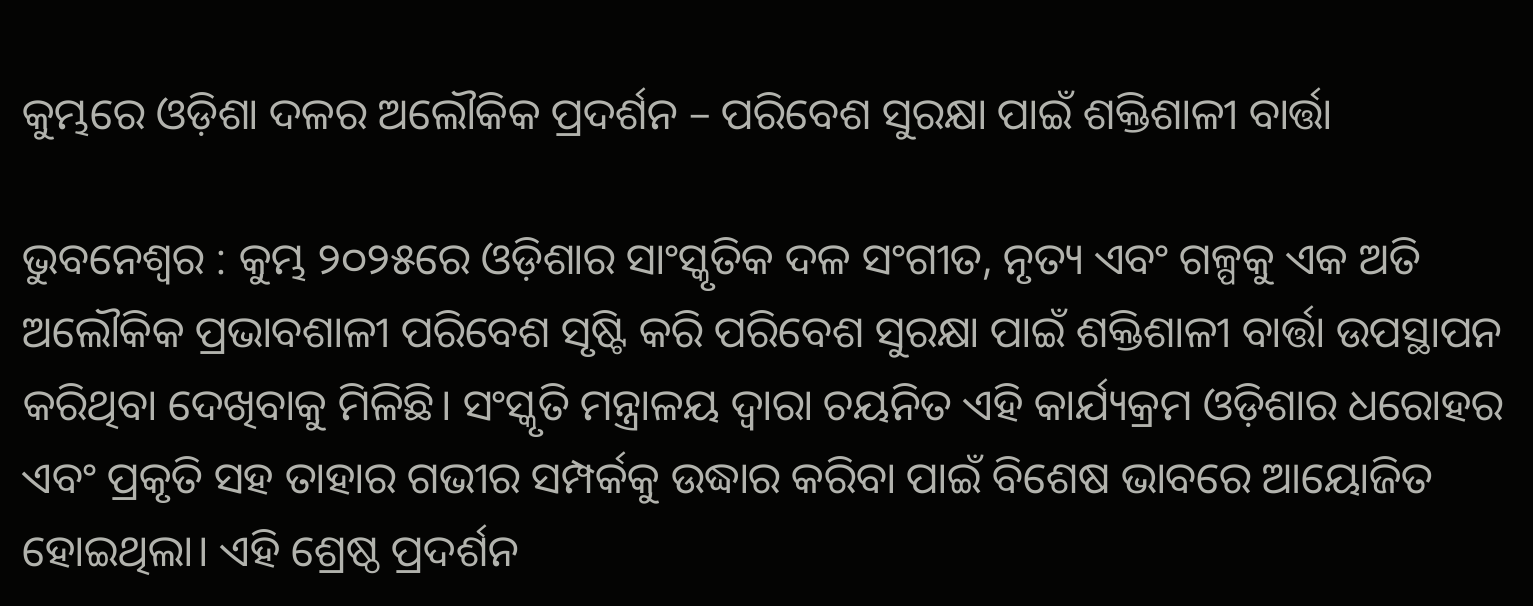କୁମ୍ଭରେ ଓଡ଼ିଶା ଦଳର ଅଲୌକିକ ପ୍ରଦର୍ଶନ – ପରିବେଶ ସୁରକ୍ଷା ପାଇଁ ଶକ୍ତିଶାଳୀ ବାର୍ତ୍ତା

ଭୁବନେଶ୍ୱର : କୁମ୍ଭ ୨୦୨୫ରେ ଓଡ଼ିଶାର ସାଂସ୍କୃତିକ ଦଳ ସଂଗୀତ, ନୃତ୍ୟ ଏବଂ ଗଳ୍ପକୁ ଏକ ଅତି ଅଲୌକିକ ପ୍ରଭାବଶାଳୀ ପରିବେଶ ସୃଷ୍ଟି କରି ପରିବେଶ ସୁରକ୍ଷା ପାଇଁ ଶକ୍ତିଶାଳୀ ବାର୍ତ୍ତା ଉପସ୍ଥାପନ କରିଥିବା ଦେଖିବାକୁ ମିଳିଛି। ସଂସ୍କୃତି ମନ୍ତ୍ରାଳୟ ଦ୍ଵାରା ଚୟନିତ ଏହି କାର୍ଯ୍ୟକ୍ରମ ଓଡ଼ିଶାର ଧରୋହର ଏବଂ ପ୍ରକୃତି ସହ ତାହାର ଗଭୀର ସମ୍ପର୍କକୁ ଉଦ୍ଧାର କରିବା ପାଇଁ ବିଶେଷ ଭାବରେ ଆୟୋଜିତ ହୋଇଥିଲା। ଏହି ଶ୍ରେଷ୍ଠ ପ୍ରଦର୍ଶନ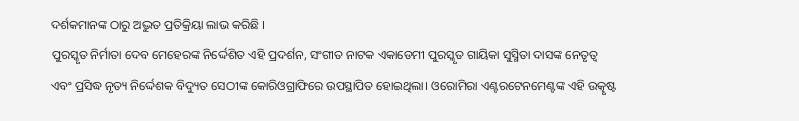ଦର୍ଶକମାନଙ୍କ ଠାରୁ ଅଦ୍ଭୁତ ପ୍ରତିକ୍ରିୟା ଲାଭ କରିଛି ।
ପୁରସ୍କୃତ ନିର୍ମାତା ଦେବ ମେହେରଙ୍କ ନିର୍ଦ୍ଦେଶିତ ଏହି ପ୍ରଦର୍ଶନ, ସଂଗୀତ ନାଟକ ଏକାଡେମୀ ପୁରସ୍କୃତ ଗାୟିକା ସୁସ୍ମିତା ଦାସଙ୍କ ନେତୃତ୍ୱ ଏବଂ ପ୍ରସିଦ୍ଧ ନୃତ୍ୟ ନିର୍ଦ୍ଦେଶକ ବିଦ୍ୟୁତ ସେଠୀଙ୍କ କୋରିଓଗ୍ରାଫିରେ ଉପସ୍ଥାପିତ ହୋଇଥିଲା। ଓରୋମିରା ଏଣ୍ଟରଟେନମେଣ୍ଟଙ୍କ ଏହି ଉତ୍କୃଷ୍ଟ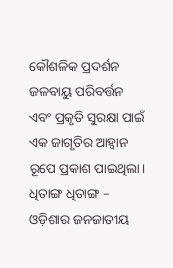କୌଶଳିକ ପ୍ରଦର୍ଶନ ଜଳବାୟୁ ପରିବର୍ତ୍ତନ ଏବଂ ପ୍ରକୃତି ସୁରକ୍ଷା ପାଇଁ ଏକ ଜାଗୃତିର ଆହ୍ୱାନ ରୂପେ ପ୍ରକାଶ ପାଇଥିଲା।
ଧିତାଙ୍ଗ ଧିତାଙ୍ଗ – ଓଡ଼ିଶାର ଜନଜାତୀୟ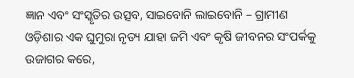ଜ୍ଞାନ ଏବଂ ସଂସ୍କୃତିର ଉତ୍ସବ, ସାଇବୋନି ଲାଇବୋନି – ଗ୍ରାମୀଣ ଓଡ଼ିଶାର ଏକ ଘୁମୁରା ନୃତ୍ୟ ଯାହା ଜମି ଏବଂ କୃଷି ଜୀବନର ସଂପର୍କକୁ ଉଜାଗର କରେ,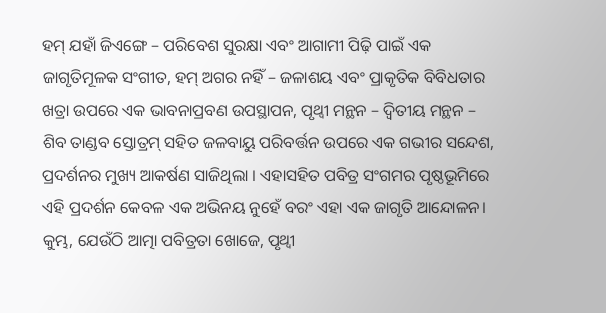ହମ୍ ଯହାଁ ଜିଏଙ୍ଗେ – ପରିବେଶ ସୁରକ୍ଷା ଏବଂ ଆଗାମୀ ପିଢ଼ି ପାଇଁ ଏକ ଜାଗୃତିମୂଳକ ସଂଗୀତ, ହମ୍ ଅଗର ନହିଁ – ଜଳାଶୟ ଏବଂ ପ୍ରାକୃତିକ ବିବିଧତାର ଖତ୍ରା ଉପରେ ଏକ ଭାବନାପ୍ରବଣ ଉପସ୍ଥାପନ, ପୃଥ୍ୱୀ ମନ୍ଥନ – ଦ୍ୱିତୀୟ ମନ୍ଥନ – ଶିବ ତାଣ୍ଡବ ସ୍ତୋତ୍ରମ୍ ସହିତ ଜଳବାୟୁ ପରିବର୍ତ୍ତନ ଉପରେ ଏକ ଗଭୀର ସନ୍ଦେଶ, ପ୍ରଦର୍ଶନର ମୁଖ୍ୟ ଆକର୍ଷଣ ସାଜିଥିଲା । ଏହାସହିତ ପବିତ୍ର ସଂଗମର ପୃଷ୍ଠଭୂମିରେ ଏହି ପ୍ରଦର୍ଶନ କେବଳ ଏକ ଅଭିନୟ ନୁହେଁ ବରଂ ଏହା ଏକ ଜାଗୃତି ଆନ୍ଦୋଳନ। କୁମ୍ଭ, ଯେଉଁଠି ଆତ୍ମା ପବିତ୍ରତା ଖୋଜେ, ପୃଥ୍ଵୀ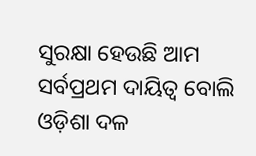ସୁରକ୍ଷା ହେଉଛି ଆମ ସର୍ବପ୍ରଥମ ଦାୟିତ୍ୱ ବୋଲି ଓଡ଼ିଶା ଦଳ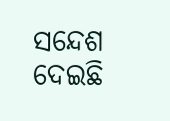ସନ୍ଦେଶ ଦେଇଛି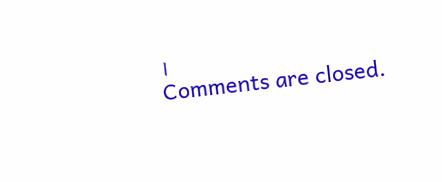।
Comments are closed.